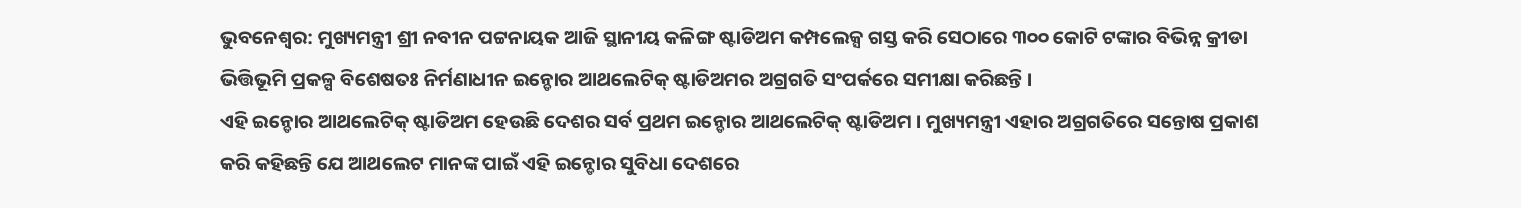ଭୁବନେଶ୍ବର: ମୁଖ୍ୟମନ୍ତ୍ରୀ ଶ୍ରୀ ନବୀନ ପଟ୍ଟନାୟକ ଆଜି ସ୍ଥାନୀୟ କଳିଙ୍ଗ ଷ୍ଟାଡିଅମ କମ୍ପଲେକ୍ସ ଗସ୍ତ କରି ସେଠାରେ ୩୦୦ କୋଟି ଟଙ୍କାର ବିଭିନ୍ନ କ୍ରୀଡା ଭିତ୍ତିଭୂମି ପ୍ରକଳ୍ପ ବିଶେଷତଃ ନିର୍ମଣାଧୀନ ଇନ୍ଡୋର ଆଥଲେଟିକ୍ ଷ୍ଟାଡିଅମର ଅଗ୍ରଗତି ସଂପର୍କରେ ସମୀକ୍ଷା କରିଛନ୍ତି ।
ଏହି ଇନ୍ଡୋର ଆଥଲେଟିକ୍ ଷ୍ଟାଡିଅମ ହେଉଛି ଦେଶର ସର୍ବ ପ୍ରଥମ ଇନ୍ଡୋର ଆଥଲେଟିକ୍ ଷ୍ଟାଡିଅମ । ମୁଖ୍ୟମନ୍ତ୍ରୀ ଏହାର ଅଗ୍ରଗତିରେ ସନ୍ତୋଷ ପ୍ରକାଶ କରି କହିଛନ୍ତି ଯେ ଆଥଲେଟ ମାନଙ୍କ ପାଇଁ ଏହି ଇନ୍ଡୋର ସୁବିଧା ଦେଶରେ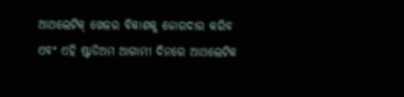ଆଥଲେଟିକ୍ ଖେଳର ବିକାଶକୁ ଜୋରଦାର କରିବ ଏବଂ ଏହି ଷ୍ଟାଡିଅମ ଆଗାମୀ ଦିନରେ ଆଥଲେଟିକ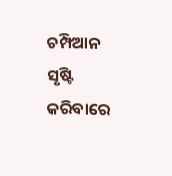ଚମ୍ପିଆନ ସୃଷ୍ଟି କରିବାରେ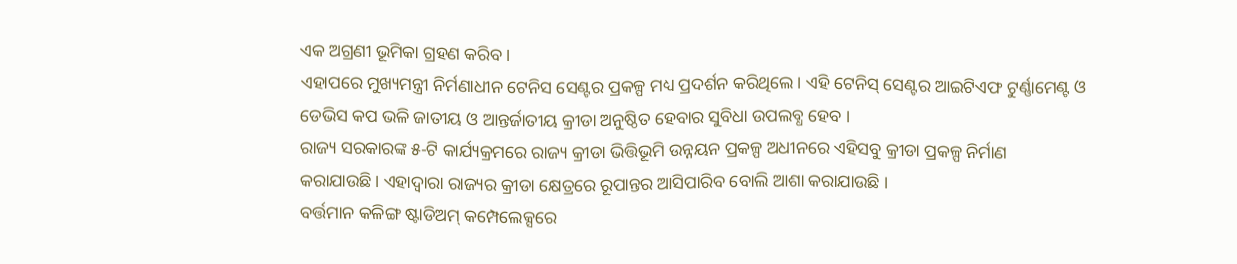ଏକ ଅଗ୍ରଣୀ ଭୂମିକା ଗ୍ରହଣ କରିବ ।
ଏହାପରେ ମୁଖ୍ୟମନ୍ତ୍ରୀ ନିର୍ମଣାଧୀନ ଟେନିସ ସେଣ୍ଟର ପ୍ରକଳ୍ପ ମଧ୍ୟ ପ୍ରଦର୍ଶନ କରିଥିଲେ। ଏହି ଟେନିସ୍ ସେଣ୍ଟର ଆଇଟିଏଫ ଟୁର୍ଣ୍ଣାମେଣ୍ଟ ଓ ଡେଭିସ କପ ଭଳି ଜାତୀୟ ଓ ଆନ୍ତର୍ଜାତୀୟ କ୍ରୀଡା ଅନୁଷ୍ଠିତ ହେବାର ସୁବିଧା ଉପଲବ୍ଧ ହେବ ।
ରାଜ୍ୟ ସରକାରଙ୍କ ୫-ଟି କାର୍ଯ୍ୟକ୍ରମରେ ରାଜ୍ୟ କ୍ରୀଡା ଭିତ୍ତିଭୂମି ଉନ୍ନୟନ ପ୍ରକଳ୍ପ ଅଧୀନରେ ଏହିସବୁ କ୍ରୀଡା ପ୍ରକଳ୍ପ ନିର୍ମାଣ କରାଯାଉଛି। ଏହାଦ୍ବାରା ରାଜ୍ୟର କ୍ରୀଡା କ୍ଷେତ୍ରରେ ରୂପାନ୍ତର ଆସିପାରିବ ବୋଲି ଆଶା କରାଯାଉଛି ।
ବର୍ତ୍ତମାନ କଳିଙ୍ଗ ଷ୍ଟାଡିଅମ୍ କମ୍ପେଲେକ୍ସରେ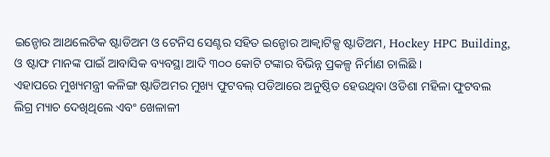ଇନ୍ଡୋର ଆଥଲେଟିକ ଷ୍ଟାଡିଅମ ଓ ଟେନିସ ସେଣ୍ଟର ସହିତ ଇନ୍ଡୋର ଆକ୍ବାଟିକ୍ସ ଷ୍ଟାଡିଅମ, Hockey HPC Building, ଓ ଷ୍ଟାଫ ମାନଙ୍କ ପାଇଁ ଆବାସିକ ବ୍ୟବସ୍ଥା ଆଦି ୩୦୦ କୋଟି ଟଙ୍କାର ବିଭିନ୍ନ ପ୍ରକଳ୍ପ ନିର୍ମାଣ ଚାଲିଛି ।
ଏହାପରେ ମୁଖ୍ୟମନ୍ତ୍ରୀ କଳିଙ୍ଗ ଷ୍ଟାଡିଅମର ମୁଖ୍ୟ ଫୁଟବଲ୍ ପଡିଆରେ ଅନୁଷ୍ଠିତ ହେଉଥିବା ଓଡିଶା ମହିଳା ଫୁଟବଲ ଲିଗ୍ର ମ୍ୟାଚ ଦେଖିଥିଲେ ଏବଂ ଖେଳାଳୀ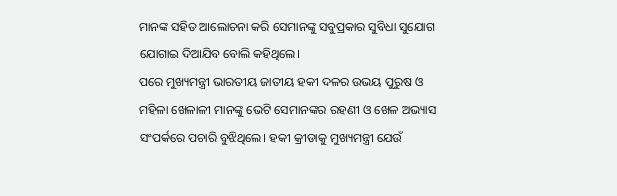ମାନଙ୍କ ସହିତ ଆଲୋଚନା କରି ସେମାନଙ୍କୁ ସବୁପ୍ରକାର ସୁବିଧା ସୁଯୋଗ ଯୋଗାଇ ଦିଆଯିବ ବୋଲି କହିଥିଲେ।
ପରେ ମୁଖ୍ୟମନ୍ତ୍ରୀ ଭାରତୀୟ ଜାତୀୟ ହକୀ ଦଳର ଉଭୟ ପୁରୁଷ ଓ ମହିଳା ଖେଳାଳୀ ମାନଙ୍କୁ ଭେଟି ସେମାନଙ୍କର ରହଣୀ ଓ ଖେଳ ଅଭ୍ୟାସ ସଂପର୍କରେ ପଚାରି ବୁଝିଥିଲେ। ହକୀ କ୍ରୀଡାକୁ ମୁଖ୍ୟମନ୍ତ୍ରୀ ଯେଉଁ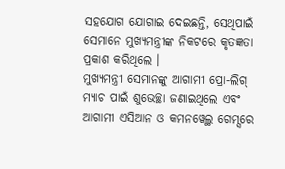ସହଯୋଗ ଯୋଗାଇ ଦେଇଛନ୍ତି, ସେଥିପାଇଁ ସେମାନେ ମୁଖ୍ୟମନ୍ତ୍ରୀଙ୍କ ନିକଟରେ କୃତଜ୍ଞତା ପ୍ରକାଶ କରିଥିଲେ ।
ମୁଖ୍ୟମନ୍ତ୍ରୀ ସେମାନଙ୍କୁ ଆଗାମୀ ପ୍ରୋ-ଲିଗ୍ ମ୍ୟାଚ ପାଇଁ ଶୁଭେଚ୍ଛା ଜଣାଇଥିଲେ ଏବଂ ଆଗାମୀ ଏସିଆନ ଓ କମନୱେଲ୍ଥ ଗେମ୍ସରେ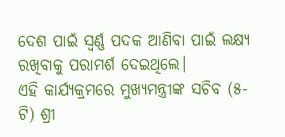ଦେଶ ପାଇଁ ସ୍ବର୍ଣ୍ଣ ପଦକ ଆଣିବା ପାଇଁ ଲକ୍ଷ୍ୟ ରଖିବାକୁ ପରାମର୍ଶ ଦେଇଥିଲେ।
ଏହି କାର୍ଯ୍ୟକ୍ରମରେ ମୁଖ୍ୟମନ୍ତ୍ରୀଙ୍କ ସଚିବ (୫-ଟି) ଶ୍ରୀ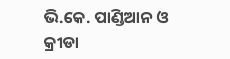ଭି.କେ. ପାଣ୍ଡିଆନ ଓ କ୍ରୀଡା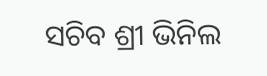ସଚିବ ଶ୍ରୀ ଭିନିଲ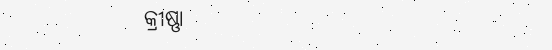କ୍ରୀଷ୍ଣା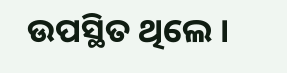ଉପସ୍ଥିତ ଥିଲେ ।